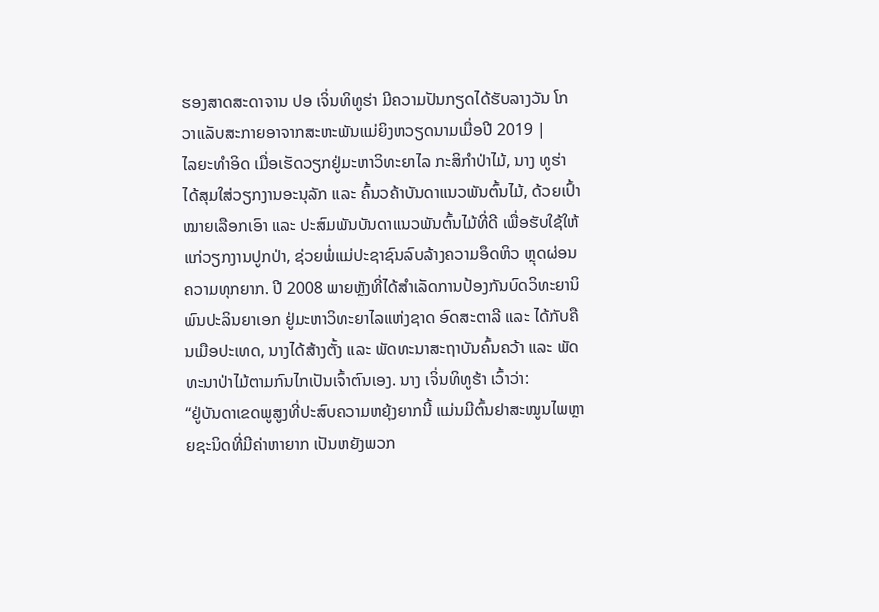ຮອງສາດສະດາຈານ ປອ ເຈິ່ນທິທູຮ່າ ມີຄວາມປັນກຽດໄດ້ຮັບລາງວັນ ໂກວາແລັບສະກາຍອາຈາກສະຫະພັນແມ່ຍິງຫວຽດນາມເມື່ອປີ 2019 |
ໄລຍະທຳອິດ ເມື່ອເຮັດວຽກຢູ່ມະຫາວິທະຍາໄລ ກະສິກຳປ່າໄມ້, ນາງ ທູຮ່າ ໄດ້ສຸມໃສ່ວຽກງານອະນຸລັກ ແລະ ຄົ້ນວຄ້າບັນດາແນວພັນຕົ້ນໄມ້, ດ້ວຍເປົ້າໝາຍເລືອກເອົາ ແລະ ປະສົມພັນບັນດາແນວພັນຕົ້ນໄມ້ທີ່ດີ ເພື່ອຮັບໃຊ້ໃຫ້ແກ່ວຽກງານປູກປ່າ, ຊ່ວຍພໍ່ແມ່ປະຊາຊົນລົບລ້າງຄວາມອຶດຫິວ ຫຼຸດຜ່ອນຄວາມທຸກຍາກ. ປີ 2008 ພາຍຫຼັງທີ່ໄດ້ສຳເລັດການປ້ອງກັນບົດວິທະຍານິພົນປະລິນຍາເອກ ຢູ່ມະຫາວິທະຍາໄລແຫ່ງຊາດ ອົດສະຕາລີ ແລະ ໄດ້ກັບຄືນເມືອປະເທດ, ນາງໄດ້ສ້າງຕັ້ງ ແລະ ພັດທະນາສະຖາບັນຄົ້ນຄວ້າ ແລະ ພັດທະນາປ່າໄມ້ຕາມກົນໄກເປັນເຈົ້າຕົນເອງ. ນາງ ເຈິ່ນທິທູຮ້າ ເວົ້າວ່າ:
“ຢູ່ບັນດາເຂດພູສູງທີ່ປະສົບຄວາມຫຍຸ້ງຍາກນີ້ ແມ່ນມີຕົ້ນຢາສະໝູນໄພຫຼາຍຊະນິດທີ່ມີຄ່າຫາຍາກ ເປັນຫຍັງພວກ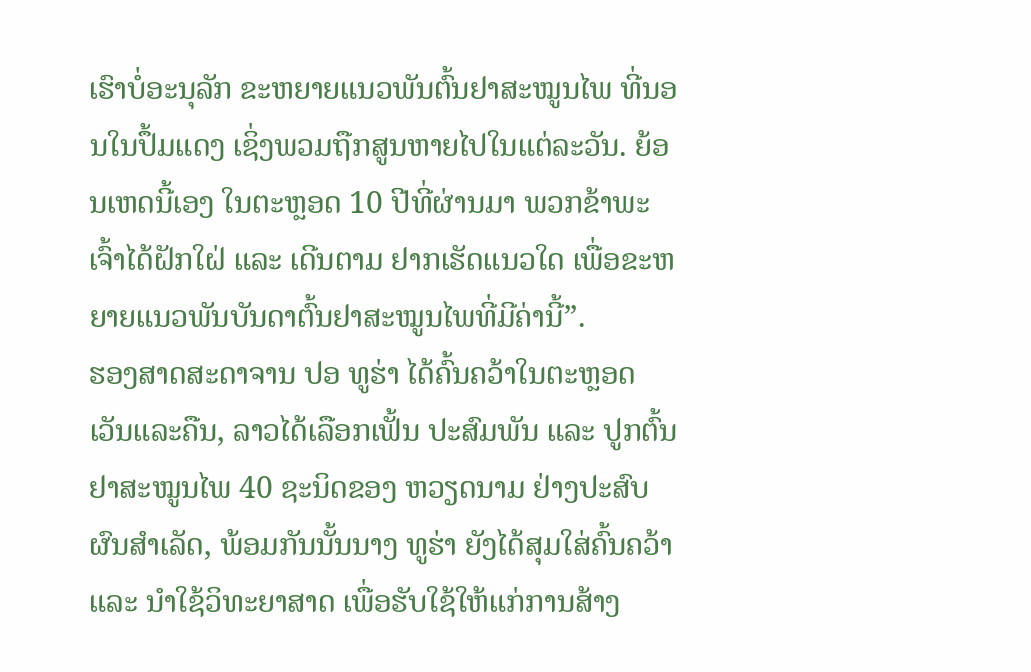ເຮົາບໍ່ອະນຸລັກ ຂະຫຍາຍແນວພັນຕົ້ນຢາສະໝູນໄພ ທີ່ນອນໃນປຶ້ມແດງ ເຊິ່ງພວມຖືກສູນຫາຍໄປໃນແຕ່ລະວັນ. ຍ້ອນເຫດນີ້ເອງ ໃນຕະຫຼອດ 10 ປີທີ່ຜ່ານມາ ພວກຂ້າພະເຈົ້າໄດ້ຝັກໃຝ່ ແລະ ເດີນຕາມ ຢາກເຮັດແນວໃດ ເພື່ອຂະຫຍາຍແນວພັນບັນດາຕົ້ນຢາສະໝູນໄພທີ່ມີຄ່ານີ້”.
ຮອງສາດສະດາຈານ ປອ ທູຮ່າ ໄດ້ຄົ້ນຄວ້າໃນຕະຫຼອດເວັນແລະຄືນ, ລາວໄດ້ເລືອກເຟັ້ນ ປະສົມພັນ ແລະ ປູກຕົ້ນຢາສະໝູນໄພ 40 ຊະນິດຂອງ ຫວຽດນາມ ຢ່າງປະສົບຜົນສຳເລັດ, ພ້ອມກັນນັ້ນນາງ ທູຮ່າ ຍັງໄດ້ສຸມໃສ່ຄົ້ນຄວ້າ ແລະ ນຳໃຊ້ວິທະຍາສາດ ເພື່ອຮັບໃຊ້ໃຫ້ແກ່ການສ້າງ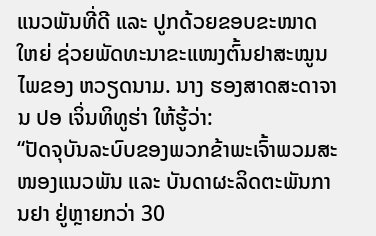ແນວພັນທີ່ດີ ແລະ ປູກດ້ວຍຂອບຂະໜາດໃຫຍ່ ຊ່ວຍພັດທະນາຂະແໜງຕົ້ນຢາສະໝູນໄພຂອງ ຫວຽດນາມ. ນາງ ຮອງສາດສະດາຈານ ປອ ເຈິ່ນທິທູຮ່າ ໃຫ້ຮູ້ວ່າ:
“ປັດຈຸບັນລະບົບຂອງພວກຂ້າພະເຈົ້າພວມສະໜອງແນວພັນ ແລະ ບັນດາຜະລິດຕະພັນການຢາ ຢູ່ຫຼາຍກວ່າ 30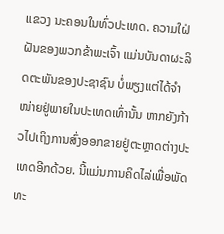ແຂວງ ນະຄອນໃນທົ່ວປະເທດ. ຄວາມໃຝ່ຝັນຂອງພວກຂ້າພະເຈົ້າ ແມ່ນບັນດາຜະລິດຕະພັນຂອງປະຊາຊົນ ບໍ່ພຽງແຕ່ໄດ້ຈຳໜ່າຍຢູ່ພາຍໃນປະເທດເທົ່ານັ້ນ ຫາກຍັງກ້າວໄປເຖິງການສົ່ງອອກຂາຍຢູ່ຕະຫຼາດຕ່າງປະເທດອີກດ້ວຍ. ນີ້ແມ່ນການຄິດໄລ່ເພື່ອພັດທະ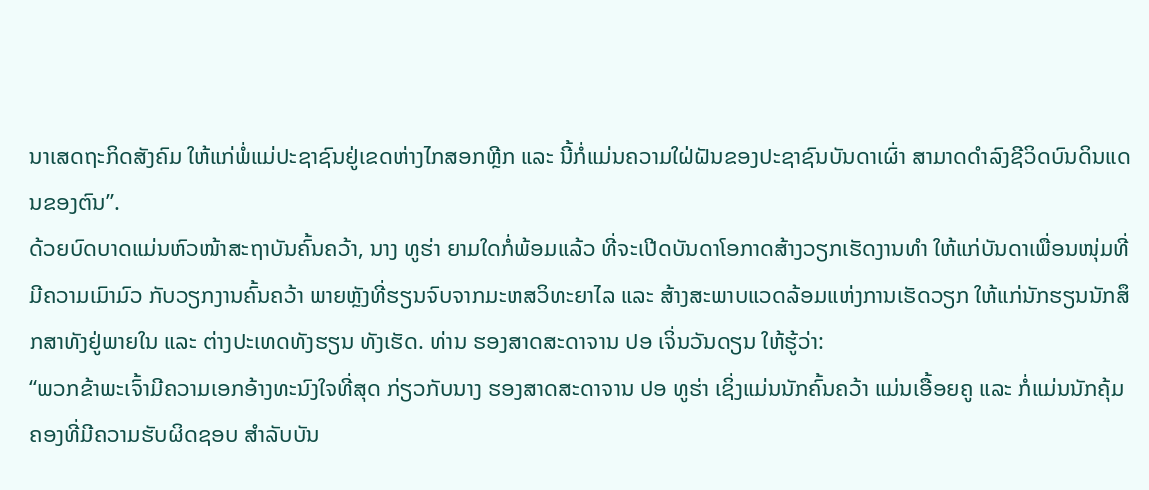ນາເສດຖະກິດສັງຄົມ ໃຫ້ແກ່ພໍ່ແມ່ປະຊາຊົນຢູ່ເຂດຫ່າງໄກສອກຫຼີກ ແລະ ນີ້ກໍ່ແມ່ນຄວາມໃຝ່ຝັນຂອງປະຊາຊົນບັນດາເຜົ່າ ສາມາດດຳລົງຊີວິດບົນດິນແດນຂອງຕົນ”.
ດ້ວຍບົດບາດແມ່ນຫົວໜ້າສະຖາບັນຄົ້ນຄວ້າ, ນາງ ທູຮ່າ ຍາມໃດກໍ່ພ້ອມແລ້ວ ທີ່ຈະເປີດບັນດາໂອກາດສ້າງວຽກເຮັດງານທຳ ໃຫ້ແກ່ບັນດາເພື່ອນໜຸ່ມທີ່ມີຄວາມເມົາມົວ ກັບວຽກງານຄົ້ນຄວ້າ ພາຍຫຼັງທີ່ຮຽນຈົບຈາກມະຫສວິທະຍາໄລ ແລະ ສ້າງສະພາບແວດລ້ອມແຫ່ງການເຮັດວຽກ ໃຫ້ແກ່ນັກຮຽນນັກສຶກສາທັງຢູ່ພາຍໃນ ແລະ ຕ່າງປະເທດທັງຮຽນ ທັງເຮັດ. ທ່ານ ຮອງສາດສະດາຈານ ປອ ເຈິ່ນວັນດຽນ ໃຫ້ຮູ້ວ່າ:
“ພວກຂ້າພະເຈົ້າມີຄວາມເອກອ້າງທະນົງໃຈທີ່ສຸດ ກ່ຽວກັບນາງ ຮອງສາດສະດາຈານ ປອ ທູຮ່າ ເຊິ່ງແມ່ນນັກຄົ້ນຄວ້າ ແມ່ນເອື້ອຍຄູ ແລະ ກໍ່ແມ່ນນັກຄຸ້ມຄອງທີ່ມີຄວາມຮັບຜິດຊອບ ສຳລັບບັນ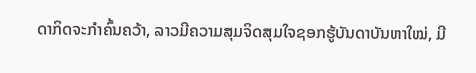ດາກິດຈະກຳຄົ້ນຄວ້າ, ລາວມີຄວາມສຸມຈິດສຸມໃຈຊອກຮູ້ບັນດາບັນຫາໃໝ່, ມີ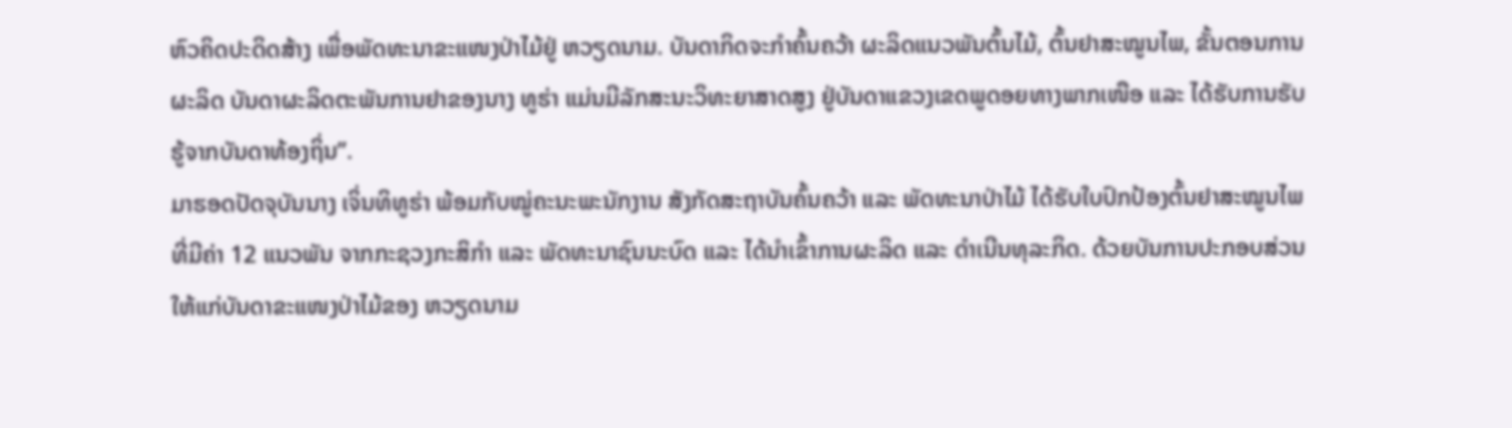ຫົວຄິດປະດິດສ້າງ ເພື່ອພັດທະນາຂະແໜງປ່າໄມ້ຢູ່ ຫວຽດນາມ. ບັນດາກິດຈະກຳຄົ້ນຄວ້າ ຜະລິດແນວພັນຕົ້ນໄມ້, ຕົ້ນຢາສະໝູນໄພ, ຂັ້ນຕອນການຜະລິດ ບັນດາຜະລິດຕະພັນການຢາຂອງນາງ ທູຮ່າ ແມ່ນມີລັກສະນະວິທະຍາສາດສູງ ຢູ່ບັນດາແຂວງເຂດພູດອຍທາງພາກເໜືອ ແລະ ໄດ້ຮັບການຮັບຮູ້ຈາກບັນດາທ້ອງຖິ່ນ”.
ມາຮອດປັດຈຸບັນນາງ ເຈິ່ນທິທູຮ່າ ພ້ອມກັບໝູ່ຄະນະພະນັກງານ ສັງກັດສະຖາບັນຄົ້ນຄວ້າ ແລະ ພັດທະນາປ່າໄມ້ ໄດ້ຮັບໃບປົກປ້ອງຕົ້ນຢາສະໝູນໄພທີ່ມີຄ່າ 12 ແນວພັນ ຈາກກະຊວງກະສິກຳ ແລະ ພັດທະນາຊົນນະບົດ ແລະ ໄດ້ນຳເຂົ້າການຜະລິດ ແລະ ດຳເນີນທຸລະກິດ. ດ້ວຍບັນການປະກອບສ່ວນໃຫ້ແກ່ບັນດາຂະແໜງປ່າໄມ້ຂອງ ຫວຽດນາມ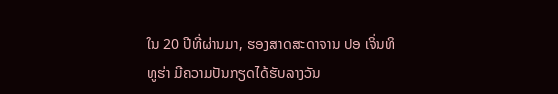ໃນ 20 ປີທີ່ຜ່ານມາ, ຮອງສາດສະດາຈານ ປອ ເຈິ່ນທິທູຮ່າ ມີຄວາມປັນກຽດໄດ້ຮັບລາງວັນ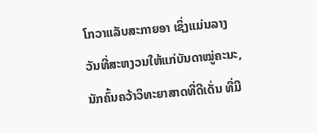ໂກວາແລັບສະກາຍອາ ເຊິ່ງແມ່ນລາງວັນທີ່ສະຫງວນໃຫ້ແກ່ບັນດາໝູ່ຄະນະ, ນັກຄົ້ນຄວ້າວິທະຍາສາດທີ່ດີເດັ່ນ ທີ່ມີ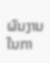ຜົນງານໃນກາ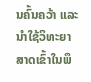ນຄົ້ນຄວ້າ ແລະ ນຳໃຊ້ວິທະຍາສາດເຂົ້າໃນພຶ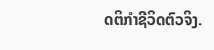ດຕິກຳຊີວິດຕົວຈິງ.